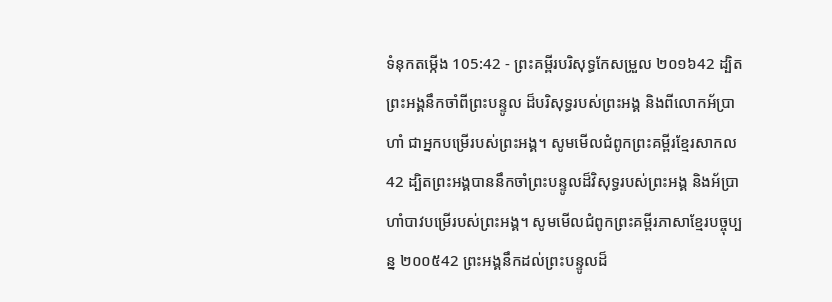ទំនុកតម្កើង 105:42 - ព្រះគម្ពីរបរិសុទ្ធកែសម្រួល ២០១៦42 ដ្បិតព្រះអង្គនឹកចាំពីព្រះបន្ទូល ដ៏បរិសុទ្ធរបស់ព្រះអង្គ និងពីលោកអ័ប្រាហាំ ជាអ្នកបម្រើរបស់ព្រះអង្គ។ សូមមើលជំពូកព្រះគម្ពីរខ្មែរសាកល42 ដ្បិតព្រះអង្គបាននឹកចាំព្រះបន្ទូលដ៏វិសុទ្ធរបស់ព្រះអង្គ និងអ័ប្រាហាំបាវបម្រើរបស់ព្រះអង្គ។ សូមមើលជំពូកព្រះគម្ពីរភាសាខ្មែរបច្ចុប្បន្ន ២០០៥42 ព្រះអង្គនឹកដល់ព្រះបន្ទូលដ៏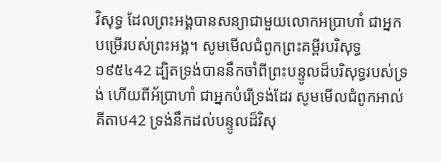វិសុទ្ធ ដែលព្រះអង្គបានសន្យាជាមួយលោកអប្រាហាំ ជាអ្នកបម្រើរបស់ព្រះអង្គ។ សូមមើលជំពូកព្រះគម្ពីរបរិសុទ្ធ ១៩៥៤42 ដ្បិតទ្រង់បាននឹកចាំពីព្រះបន្ទូលដ៏បរិសុទ្ធរបស់ទ្រង់ ហើយពីអ័ប្រាហាំ ជាអ្នកបំរើទ្រង់ដែរ សូមមើលជំពូកអាល់គីតាប42 ទ្រង់នឹកដល់បន្ទូលដ៏វិសុ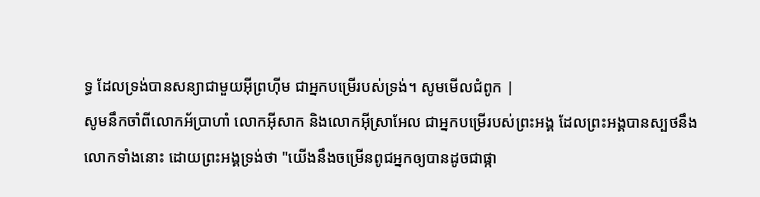ទ្ធ ដែលទ្រង់បានសន្យាជាមួយអ៊ីព្រហ៊ីម ជាអ្នកបម្រើរបស់ទ្រង់។ សូមមើលជំពូក |
សូមនឹកចាំពីលោកអ័ប្រាហាំ លោកអ៊ីសាក និងលោកអ៊ីស្រាអែល ជាអ្នកបម្រើរបស់ព្រះអង្គ ដែលព្រះអង្គបានស្បថនឹងលោកទាំងនោះ ដោយព្រះអង្គទ្រង់ថា "យើងនឹងចម្រើនពូជអ្នកឲ្យបានដូចជាផ្កា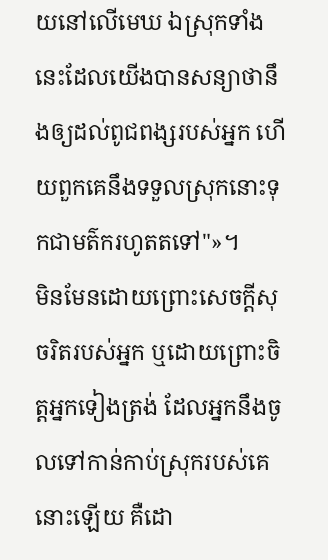យនៅលើមេឃ ឯស្រុកទាំងនេះដែលយើងបានសន្យាថានឹងឲ្យដល់ពូជពង្សរបស់អ្នក ហើយពួកគេនឹងទទួលស្រុកនោះទុកជាមត៌ករហូតតទៅ"»។
មិនមែនដោយព្រោះសេចក្ដីសុចរិតរបស់អ្នក ឬដោយព្រោះចិត្តអ្នកទៀងត្រង់ ដែលអ្នកនឹងចូលទៅកាន់កាប់ស្រុករបស់គេនោះឡើយ គឺដោ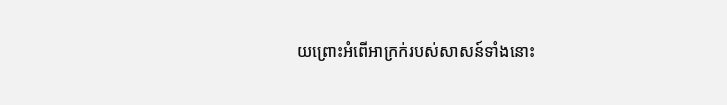យព្រោះអំពើអាក្រក់របស់សាសន៍ទាំងនោះ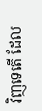វិញទេតើ ដែល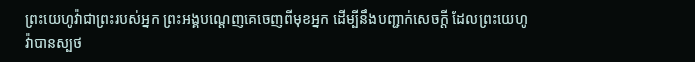ព្រះយេហូវ៉ាជាព្រះរបស់អ្នក ព្រះអង្គបណ្តេញគេចេញពីមុខអ្នក ដើម្បីនឹងបញ្ជាក់សេចក្ដី ដែលព្រះយេហូវ៉ាបានស្បថ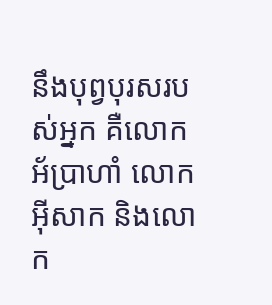នឹងបុព្វបុរសរបស់អ្នក គឺលោកអ័ប្រាហាំ លោកអ៊ីសាក និងលោក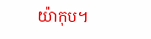យ៉ាកុប។